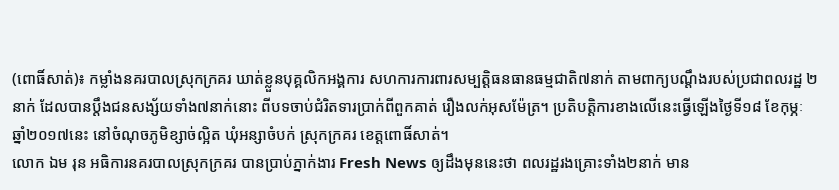(ពោធិ៍សាត់)៖ កម្លាំងនគរបាលស្រុកក្រគរ ឃាត់ខ្លួនបុគ្គលិកអង្គការ សហការការពារសម្បត្តិធនធានធម្មជាតិ៧នាក់ តាមពាក្យបណ្តឹងរបស់ប្រជាពលរដ្ឋ ២នាក់ ដែលបានប្តឹងជនសង្ស័យទាំង៧នាក់នោះ ពីបទចាប់ជំរិតទារប្រាក់ពីពួកគាត់ រឿងលក់អុសម៉ែត្រ។ ប្រតិបត្តិការខាងលើនេះធ្វើឡើងថ្ងៃទី១៨ ខែកុម្ភៈ ឆ្នាំ២០១៧នេះ នៅចំណុចភូមិខ្សាច់ល្អិត ឃុំអន្សាចំបក់ ស្រុកក្រគរ ខេត្តពោធិ៍សាត់។
លោក ឯម រុន អធិការនគរបាលស្រុកក្រគរ បានប្រាប់ភ្នាក់ងារ Fresh News ឲ្យដឹងមុននេះថា ពលរដ្ឋរងគ្រោះទាំង២នាក់ មាន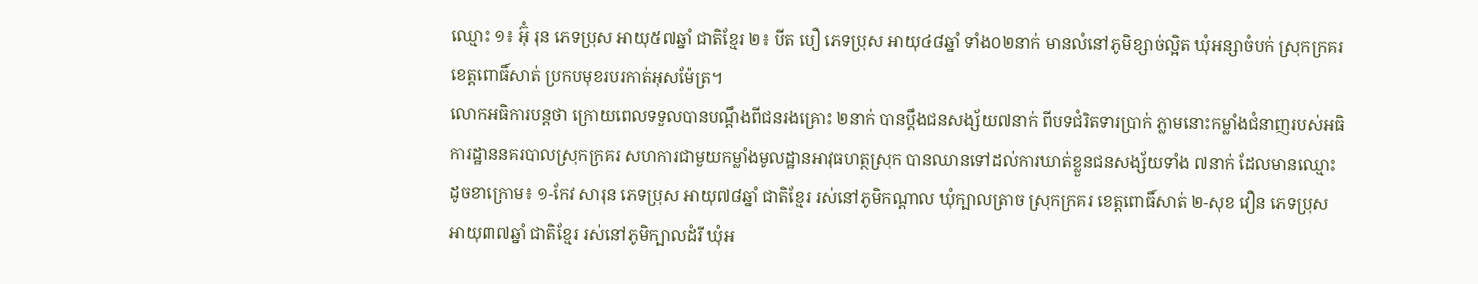ឈ្មោះ ១៖ អ៊ុំ រុន ភេទប្រុស អាយុ៥៧ឆ្នាំ ជាតិខ្មែរ ២៖ បីត បឿ ភេទប្រុស អាយុ៤៨ឆ្នាំ ទាំង០២នាក់ មានលំនៅភូមិខ្សាច់ល្អិត ឃុំអន្សាចំបក់ ស្រុកក្រគរ ខេត្តពោធិ៍សាត់ ប្រកបមុខរបរកាត់អុសម៉ែត្រ។
លោកអធិការបន្តថា ក្រោយពេលទទួលបានបណ្តឹងពីជនរងគ្រោះ ២នាក់ បានប្តឹងជនសង្ស័យ៧នាក់ ពីបទជំរិតទារប្រាក់ ភ្លាមនោះកម្លាំងជំនាញរបស់អធិការដ្ឋាននគរបាលស្រុកក្រគរ សហការជាមួយកម្លាំងមូលដ្ឋានអាវុធហត្ថស្រុក បានឈានទៅដល់ការឃាត់ខ្លួនជនសង្ស័យទាំង ៧នាក់ ដែលមានឈ្មោះដូចខាក្រោម៖ ១-កែវ សារុន ភេទប្រុស អាយុ៧៨ឆ្នាំ ជាតិខ្មែរ រស់នៅភូមិកណ្តាល ឃុំក្បាលត្រាច ស្រុកក្រគរ ខេត្តពោធិ៍សាត់ ២-សុខ វឿន ភេទប្រុស អាយុ៣៧ឆ្នាំ ជាតិខ្មែរ រស់នៅភូមិក្បាលដំរី ឃុំអ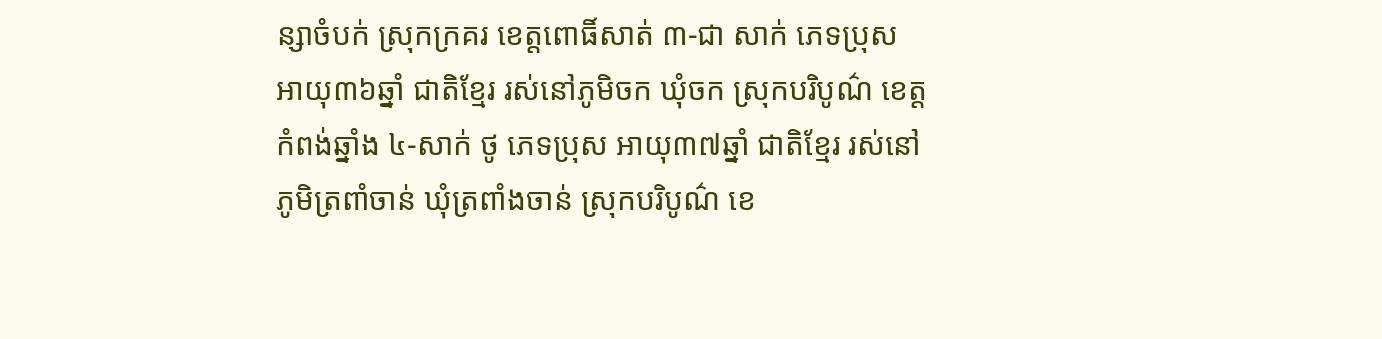ន្សាចំបក់ ស្រុកក្រគរ ខេត្តពោធិ៍សាត់ ៣-ជា សាក់ ភេទប្រុស អាយុ៣៦ឆ្នាំ ជាតិខ្មែរ រស់នៅភូមិចក ឃុំចក ស្រុកបរិបូណ៌ ខេត្តកំពង់ឆ្នាំង ៤-សាក់ ថូ ភេទប្រុស អាយុ៣៧ឆ្នាំ ជាតិខ្មែរ រស់នៅភូមិត្រពាំចាន់ ឃុំត្រពាំងចាន់ ស្រុកបរិបូណ៌ ខេ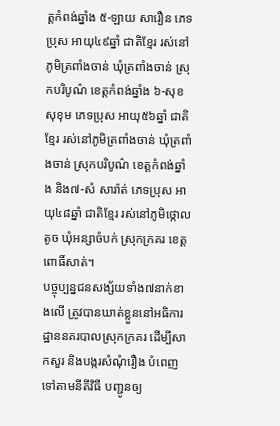ត្តកំពង់ឆ្នាំង ៥-ឡាយ សារឿន ភេទបុ្រស អាយុ៤៩ឆ្នាំ ជាតិខ្មែរ រស់នៅភូមិត្រពាំងចាន់ ឃុំត្រពាំងចាន់ ស្រុកបរិបូណ៌ ខេត្តកំពង់ឆ្នាំង ៦-សុខ សុខុម ភេទប្រុស អាយុ៥៦ឆ្នាំ ជាតិខ្មែរ រស់នៅភូមិត្រពាំងចាន់ ឃុំត្រពាំងចាន់ ស្រុកបរិបូណ៌ ខេត្តកំពង់ឆ្នាំង និង៧-សំ សារ៉ាត់ ភេទប្រុស អាយុ៤៨ឆ្នាំ ជាតិខ្មែរ រស់នៅភូមិថ្កោលតូច ឃុំអន្សាចំបក់ ស្រុកក្រគរ ខេត្តពោធិ៍សាត់។
បច្ចុប្បន្នជនសង្ស័យទាំង៧នាក់ខាងលើ ត្រូវបានឃាត់ខ្លួននៅអធិការដ្ឋាននគរបាលស្រុកក្រគរ ដើម្បីសាកសួរ និងបង្ករសំណុំរឿង បំពេញទៅតាមនីតីវិធី បញ្ជូនឲ្យ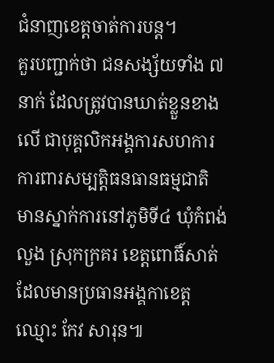ជំនាញខេត្តចាត់ការបន្ត។
គួរបញ្ជាក់ថា ជនសង្ស័យទាំង ៧នាក់ ដែលត្រូវបានឃាត់ខ្លួនខាងលើ ជាបុគ្គលិកអង្គការសហការការពារសម្បត្តិធនធានធម្មជាតិ មានស្នាក់ការនៅភូមិទី៤ ឃុំកំពង់លួង ស្រុកក្រគរ ខេត្តពោធិ៍សាត់ ដែលមានប្រធានអង្គកាខេត្ត ឈ្មោះ កែវ សារុន៕